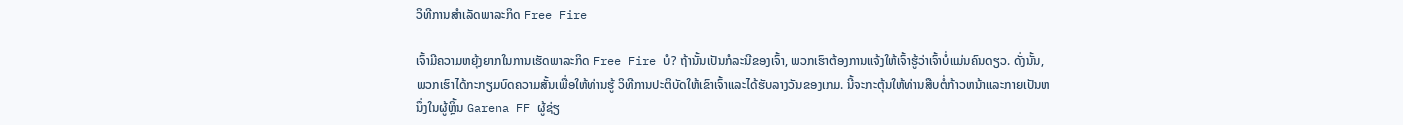ວິທີການສໍາເລັດພາລະກິດ Free Fire

ເຈົ້າມີຄວາມຫຍຸ້ງຍາກໃນການເຮັດພາລະກິດ Free Fire ບໍ? ຖ້ານັ້ນເປັນກໍລະນີຂອງເຈົ້າ, ພວກເຮົາຕ້ອງການແຈ້ງໃຫ້ເຈົ້າຮູ້ວ່າເຈົ້າບໍ່ແມ່ນຄົນດຽວ. ດັ່ງນັ້ນ, ພວກເຮົາໄດ້ກະກຽມບົດຄວາມສັ້ນເພື່ອໃຫ້ທ່ານຮູ້ ວິທີການປະຕິບັດໃຫ້ເຂົາເຈົ້າແລະໄດ້ຮັບລາງວັນຂອງເກມ. ນີ້ຈະກະຕຸ້ນໃຫ້ທ່ານສືບຕໍ່ກ້າວຫນ້າແລະກາຍເປັນຫນຶ່ງໃນຜູ້ຫຼິ້ນ Garena FF ຜູ້ຊ່ຽ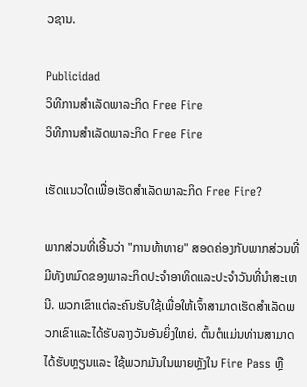ວຊານ.

Publicidad
ວິທີການສໍາເລັດພາລະກິດ Free Fire
ວິທີການສໍາເລັດພາລະກິດ Free Fire

ເຮັດແນວໃດເພື່ອເຮັດສໍາເລັດພາລະກິດ Free Fire?

ພາກສ່ວນທີ່ເອີ້ນວ່າ "ການທ້າທາຍ" ສອດຄ່ອງກັບພາກສ່ວນທີ່ມີທັງຫມົດຂອງພາລະກິດປະຈໍາອາທິດແລະປະຈໍາວັນທີ່ນໍາສະເຫນີ. ພວກເຂົາແຕ່ລະຄົນຮັບໃຊ້ເພື່ອໃຫ້ເຈົ້າສາມາດເຮັດສໍາເລັດພວກເຂົາແລະໄດ້ຮັບລາງວັນອັນຍິ່ງໃຫຍ່. ຕົ້ນຕໍແມ່ນທ່ານສາມາດໄດ້ຮັບຫຼຽນແລະ ໃຊ້ພວກມັນໃນພາຍຫຼັງໃນ Fire Pass ຫຼື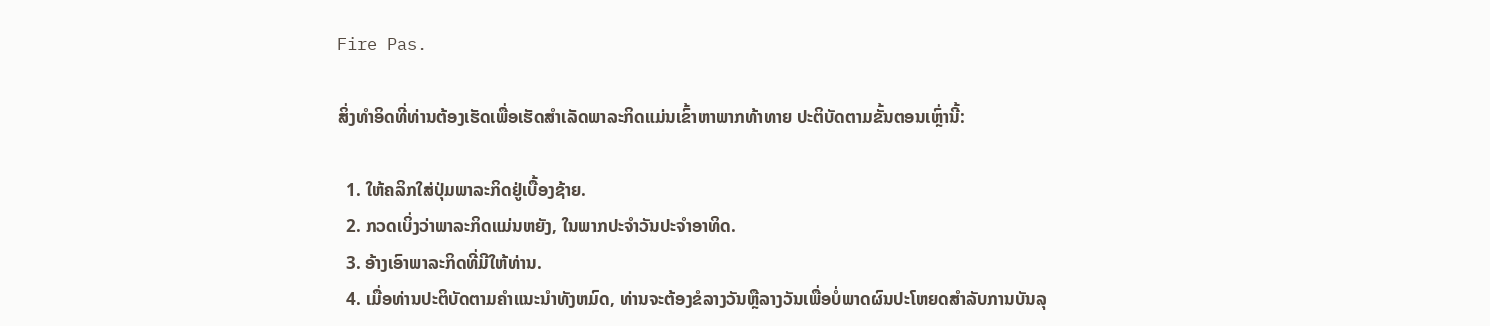Fire Pas.

ສິ່ງທໍາອິດທີ່ທ່ານຕ້ອງເຮັດເພື່ອເຮັດສໍາເລັດພາລະກິດແມ່ນເຂົ້າຫາພາກທ້າທາຍ ປະຕິບັດຕາມຂັ້ນຕອນເຫຼົ່ານີ້:

  1. ໃຫ້ຄລິກໃສ່ປຸ່ມພາລະກິດຢູ່ເບື້ອງຊ້າຍ.
  2. ກວດເບິ່ງວ່າພາລະກິດແມ່ນຫຍັງ, ໃນພາກປະຈໍາວັນປະຈໍາອາທິດ.
  3. ອ້າງເອົາພາລະກິດທີ່ມີໃຫ້ທ່ານ.
  4. ເມື່ອທ່ານປະຕິບັດຕາມຄໍາແນະນໍາທັງຫມົດ, ທ່ານຈະຕ້ອງຂໍລາງວັນຫຼືລາງວັນເພື່ອບໍ່ພາດຜົນປະໂຫຍດສໍາລັບການບັນລຸ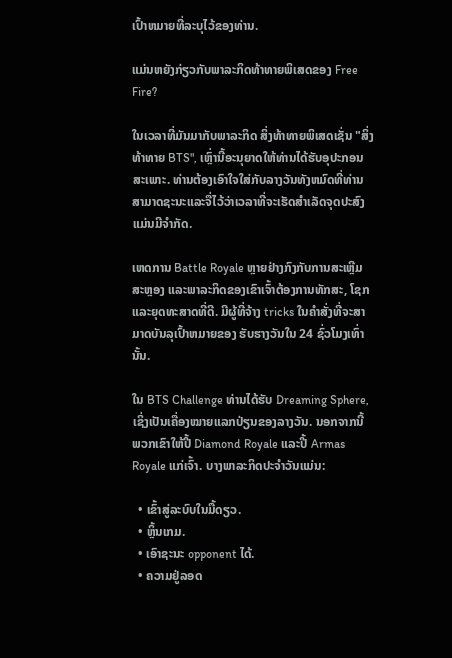ເປົ້າຫມາຍທີ່ລະບຸໄວ້ຂອງທ່ານ.

ແມ່ນຫຍັງກ່ຽວກັບພາລະກິດທ້າທາຍພິເສດຂອງ Free Fire?

ໃນເວລາທີ່ມັນມາກັບພາລະກິດ ສິ່ງທ້າທາຍພິເສດເຊັ່ນ "ສິ່ງທ້າທາຍ BTS", ເຫຼົ່ານີ້ອະນຸຍາດໃຫ້ທ່ານໄດ້ຮັບອຸປະກອນສະເພາະ. ທ່ານຕ້ອງເອົາໃຈໃສ່ກັບລາງວັນທັງຫມົດທີ່ທ່ານສາມາດຊະນະແລະຈື່ໄວ້ວ່າເວລາທີ່ຈະເຮັດສໍາເລັດຈຸດປະສົງແມ່ນມີຈໍາກັດ.

ເຫດການ Battle Royale ຫຼາຍຢ່າງກົງກັບການສະເຫຼີມສະຫຼອງ ແລະພາລະກິດຂອງເຂົາເຈົ້າຕ້ອງການທັກສະ, ໂຊກ ແລະຍຸດທະສາດທີ່ດີ. ມີຜູ້ທີ່ຈ້າງ tricks ໃນຄໍາສັ່ງທີ່ຈະສາມາດບັນລຸເປົ້າຫມາຍຂອງ ຮັບຮາງວັນໃນ 24 ຊົ່ວໂມງເທົ່ານັ້ນ.

ໃນ BTS Challenge ທ່ານໄດ້ຮັບ Dreaming Sphere, ເຊິ່ງເປັນເຄື່ອງໝາຍແລກປ່ຽນຂອງລາງວັນ. ນອກຈາກນີ້ ພວກເຂົາໃຫ້ປີ້ Diamond Royale ແລະປີ້ Armas Royale ແກ່ເຈົ້າ. ບາງພາລະກິດປະຈໍາວັນແມ່ນ:

  • ເຂົ້າສູ່ລະບົບໃນມື້ດຽວ.
  • ຫຼິ້ນເກມ.
  • ເອົາຊະນະ opponent ໄດ້.
  • ຄວາມຢູ່ລອດ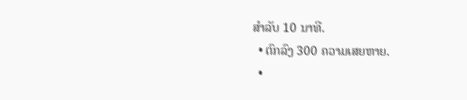ສໍາລັບ 10 ນາທີ.
  • ຕົກລົງ 300 ຄວາມເສຍຫາຍ.
  •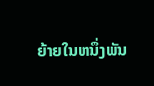ຍ້າຍໃນຫນຶ່ງພັນ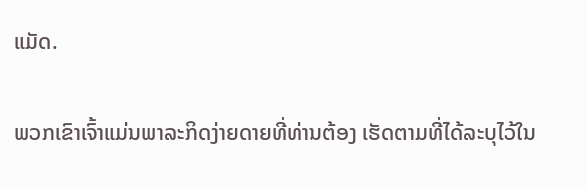ແມັດ.

ພວກເຂົາເຈົ້າແມ່ນພາລະກິດງ່າຍດາຍທີ່ທ່ານຕ້ອງ ເຮັດຕາມທີ່ໄດ້ລະບຸໄວ້ໃນ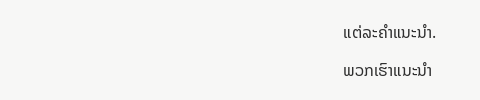ແຕ່ລະຄໍາແນະນໍາ.

ພວກເຮົາແນະນໍາ